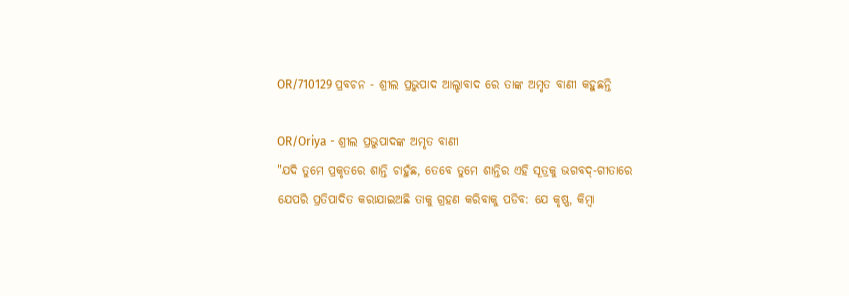OR/710129 ପ୍ରବଚନ - ଶ୍ରୀଲ ପ୍ରଭୁପାଦ ଆଲ୍ହାବାଦ ରେ ତାଙ୍କ ଅମୃତ ବାଣୀ କହୁଛନ୍ତି

OR/Oriya - ଶ୍ରୀଲ ପ୍ରଭୁପାଦଙ୍କ ଅମୃତ ବାଣୀ
"ଯଦି ତୁମେ ପ୍ରକୃତରେ ଶାନ୍ତି ଚାହୁଁଛ, ତେବେ ତୁମେ ଶାନ୍ତିର ଏହି ସୂତ୍ରକୁ ଭଗବଦ୍-ଗୀତାରେ ଯେପରି ପ୍ରତିପାଦିତ କରାଯାଇଅଛି ତାକୁ ଗ୍ରହଣ କରିବାକୁ ପଡିବ: ଯେ କୃଷ୍ଣ, କିମ୍ବା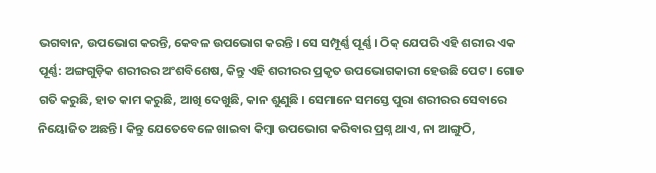ଭଗବାନ, ଉପଭୋଗ କରନ୍ତି, କେବଳ ଉପଭୋଗ କରନ୍ତି । ସେ ସମ୍ପୂର୍ଣ୍ଣ ପୂର୍ଣ୍ଣ । ଠିକ୍ ଯେପରି ଏହି ଶରୀର ଏକ ପୂର୍ଣ୍ଣ: ଅଙ୍ଗଗୁଡ଼ିକ ଶରୀରର ଅଂଶବିଶେଷ, କିନ୍ତୁ ଏହି ଶରୀରର ପ୍ରକୃତ ଉପଭୋଗକାରୀ ହେଉଛି ପେଟ । ଗୋଡ ଗତି କରୁଛି, ହାତ କାମ କରୁଛି, ଆଖି ଦେଖୁଛି, କାନ ଶୁଣୁଛି । ସେମାନେ ସମସ୍ତେ ପୁରା ଶରୀରର ସେବାରେ ନିୟୋଜିତ ଅଛନ୍ତି । କିନ୍ତୁ ଯେତେବେଳେ ଖାଇବା କିମ୍ବା ଉପଭୋଗ କରିବାର ପ୍ରଶ୍ନ ଥାଏ, ନା ଆଙ୍ଗୁଠି,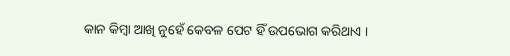କାନ କିମ୍ବା ଆଖି ନୁହେଁ କେବଳ ପେଟ ହିଁ ଉପଭୋଗ କରିଥାଏ ।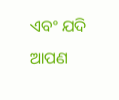ଏବଂ ଯଦି ଆପଣ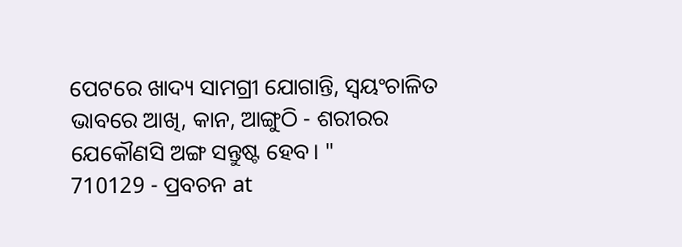ପେଟରେ ଖାଦ୍ୟ ସାମଗ୍ରୀ ଯୋଗାନ୍ତି, ସ୍ୱୟଂଚାଳିତ ଭାବରେ ଆଖି, କାନ, ଆଙ୍ଗୁଠି - ଶରୀରର ଯେକୌଣସି ଅଙ୍ଗ ସନ୍ତୁଷ୍ଟ ହେବ। "
710129 - ପ୍ରବଚନ at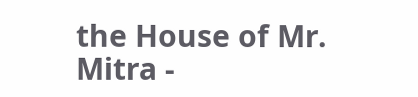the House of Mr. Mitra -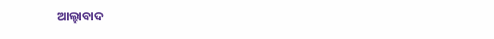ଆଲ୍ହାବାଦ